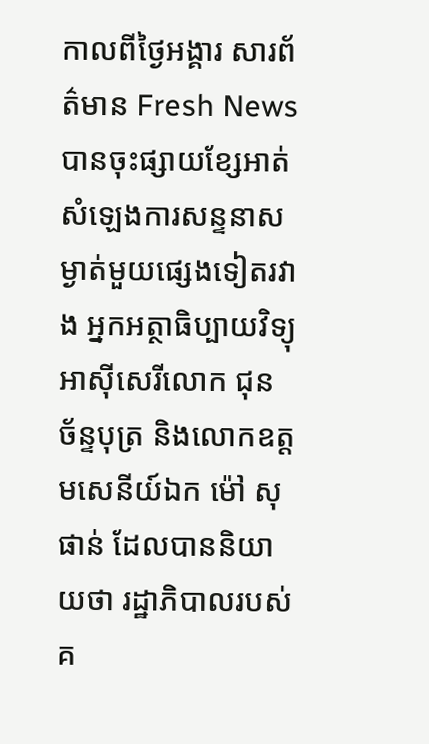កាលពីថ្ងៃអង្គារ សារព័ត៌មាន Fresh News បានចុះផ្សាយខ្សែអាត់សំឡេងការសន្ទនាសម្ងាត់មួយផ្សេងទៀតរវាង អ្នកអត្ថាធិប្បាយវិទ្យុអាស៊ីសេរីលោក ជុន ច័ន្ទបុត្រ និងលោកឧត្តមសេនីយ៍ឯក ម៉ៅ សុផាន់ ដែលបាននិយាយថា រដ្ឋាភិបាលរបស់គ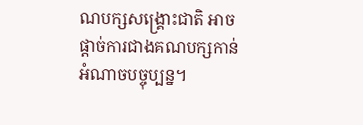ណបក្សសង្គ្រោះជាតិ អាចផ្តាច់ការជាងគណបក្សកាន់អំណាចបច្ចុប្បន្ន។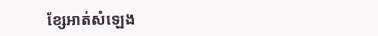ខ្សែអាត់សំឡេង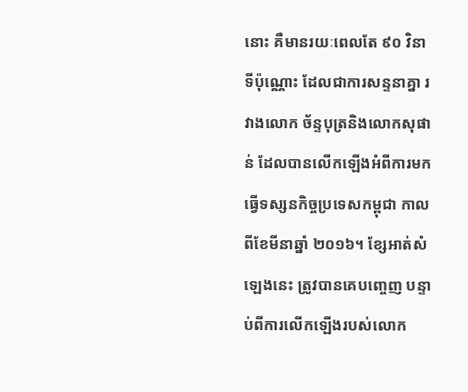នោះ គឺមានរយៈពេលតែ ៩០ វិនាទីប៉ុណ្ណោះ ដែលជាការសន្ទនាគ្នា រវាងលោក ច័ន្ទបុត្រនិងលោកសុផាន់ ដែលបានលើកឡើងអំពីការមកធ្វើទស្សនកិច្ចប្រទេសកម្ពុជា កាលពីខែមីនាឆ្នាំ ២០១៦។ ខ្សែអាត់សំឡេងនេះ ត្រូវបានគេបញ្ចេញ បន្ទាប់ពីការលើកឡើងរបស់លោក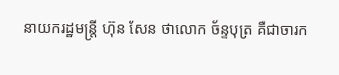នាយករដ្ឋមន្ត្រី ហ៊ុន សែន ថាលោក ច័ន្ទបុត្រ គឺជាចារក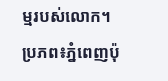ម្មរបស់លោក។
ប្រភព៖ភ្នំពេញប៉ុ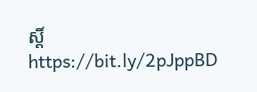ស្តិ៍
https://bit.ly/2pJppBD